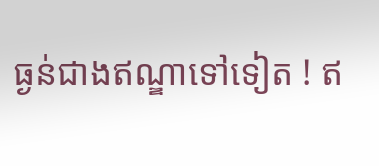ធ្ងន់ជាងឥណ្ឌាទៅទៀត ! ឥ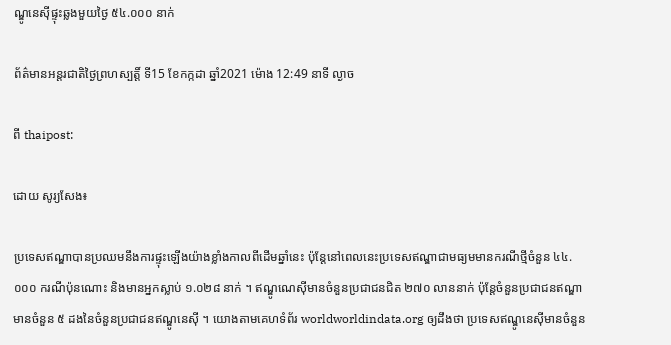ណ្ឌូនេស៊ីផ្ទុះឆ្លងមួយថ្ងៃ ៥៤.០០០ នាក់

ព័ត៌មានអន្តរជាតិថ្ងៃព្រហស្បត្តិ៍ ទី15 ខែកក្កដា ឆ្នាំ2021 ម៉ោង 12:49 នាទី ល្ងាច

ពី thaipost:

ដោយ សូរ្យសែង៖

ប្រទេសឥណ្ឌាបានប្រឈមនឹងការផ្ទុះឡើងយ៉ាងខ្លាំងកាលពីដើមឆ្នាំនេះ ប៉ុន្តែនៅពេលនេះប្រទេសឥណ្ឌាជាមធ្យមមានករណីថ្មីចំនួន ៤៤.០០០ ករណីប៉ុនណោះ និងមានអ្នកស្លាប់ ១.០២៨ នាក់ ។ ឥណ្ឌូណេស៊ីមានចំនួនប្រជាជនជិត ២៧០ លាននាក់ ប៉ុន្តែចំនួនប្រជាជនឥណ្ឌាមានចំនួន ៥ ដងនៃចំនួនប្រជាជនឥណ្ឌូនេស៊ី ។ យោងតាមគេហទំព័រ worldworldindata.org ឲ្យដឹងថា ប្រទេសឥណ្ឌូនេស៊ីមានចំនួន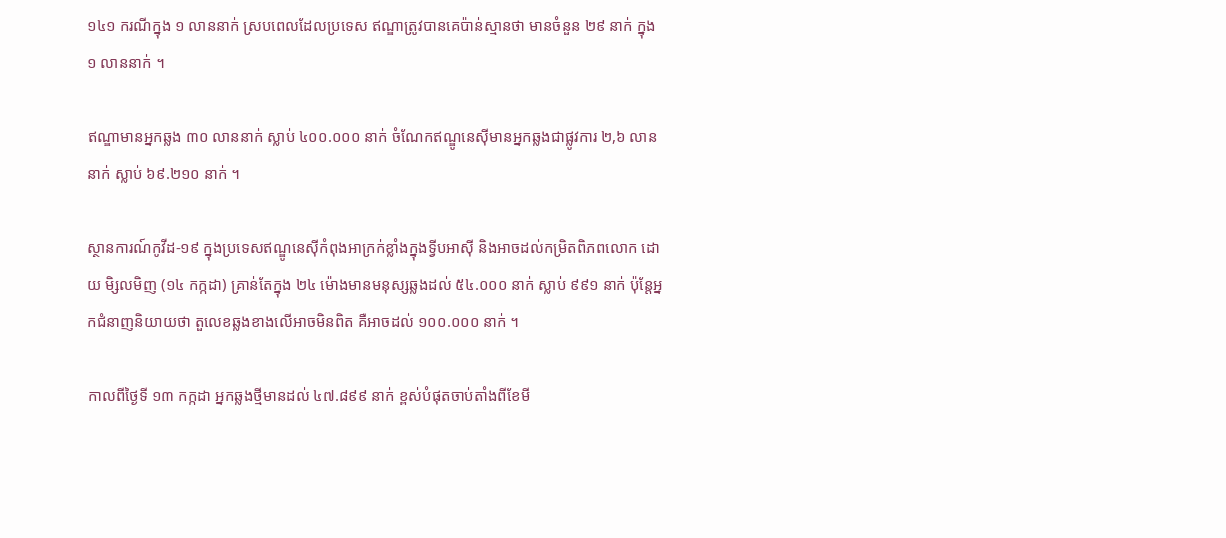១៤១ ករណីក្នុង ១ លាននាក់ ស្របពេលដែលប្រទេស ឥណ្ឌាត្រូវបានគេប៉ាន់ស្មានថា មានចំនួន ២៩ នាក់ ក្នុង ១ លាននាក់ ។

ឥណ្ឌាមានអ្នកឆ្លង ៣០ លាននាក់ ស្លាប់ ៤០០.០០០ នាក់ ចំណែកឥណ្ឌូនេស៊ីមានអ្នកឆ្លងជាផ្លូវការ ២,៦ លាននាក់ ស្លាប់ ៦៩.២១០ នាក់ ។

ស្ថានការណ៍កូវីដ-១៩ ក្នុងប្រទេសឥណ្ឌូនេស៊ីកំពុងអាក្រក់ខ្លាំងក្នុងទ្វីបអាស៊ី និងអាចដល់កម្រិតពិភពលោក ដោយ មិ្សលមិញ (១៤ កក្កដា) គ្រាន់តែក្នុង ២៤ ម៉ោងមានមនុស្សឆ្លងដល់ ៥៤.០០០ នាក់ ស្លាប់ ៩៩១ នាក់ ប៉ុន្តែអ្នកជំនាញនិយាយថា តួលេខឆ្លងខាងលើអាចមិនពិត គឺអាចដល់ ១០០.០០០ នាក់ ។

កាលពីថ្ងៃទី ១៣ កក្កដា អ្នកឆ្លងថ្មីមានដល់ ៤៧.៨៩៩ នាក់ ខ្ពស់បំផុតចាប់តាំងពីខែមី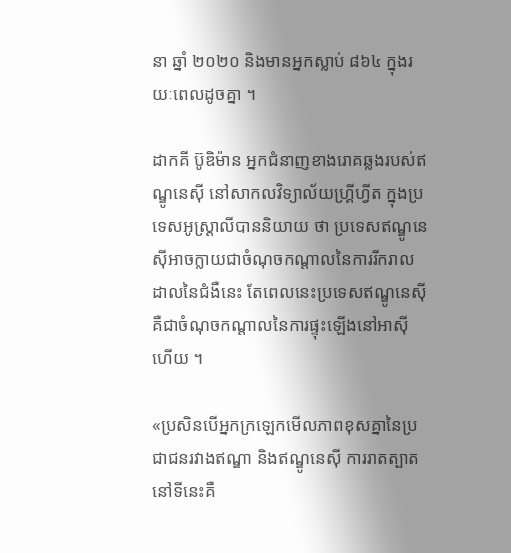នា ឆ្នាំ ២០២០ និងមានអ្នកស្លាប់ ៨៦៤ ក្នុងរយៈពេលដូចគ្នា ។

ដាកគី ប៊ូឌិម៉ាន អ្នកជំនាញខាងរោគឆ្លងរបស់ឥណ្ឌូនេស៊ី នៅសាកលវិទ្យាល័យហ្គ្រីហ្វីត ក្នុងប្រទេសអូស្ត្រាលីបាននិយាយ ថា ប្រទេសឥណ្ឌូនេស៊ីអាចក្លាយជាចំណុចកណ្តាលនៃការរីករាលដាលនៃជំងឺនេះ តែពេលនេះប្រទេសឥណ្ឌូនេស៊ីគឺជាចំណុចកណ្តាលនៃការផ្ទុះឡើងនៅអាស៊ីហើយ ។

«ប្រសិនបើអ្នកក្រឡេកមើលភាពខុសគ្នានៃប្រជាជនរវាងឥណ្ឌា និងឥណ្ឌូនេស៊ី ការរាតត្បាតនៅទីនេះគឺ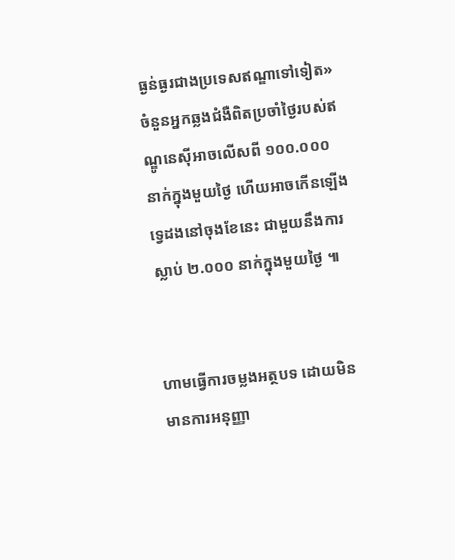ធ្ងន់ធ្ងរជាងប្រទេសឥណ្ឌាទៅទៀត» ចំនួនអ្នកឆ្លងជំងឺពិតប្រចាំថ្ងៃរបស់ឥណ្ឌូនេស៊ីអាចលើសពី ១០០.០០០ នាក់ក្នុងមួយថ្ងៃ ហើយអាចកើនឡើងទ្វេដងនៅចុងខែនេះ ជាមួយនឹងការស្លាប់ ២.០០០ នាក់ក្នុងមួយថ្ងៃ ៕


ហាមធ្វើការចម្លងអត្ថបទ ដោយមិនមានការអនុញ្ញា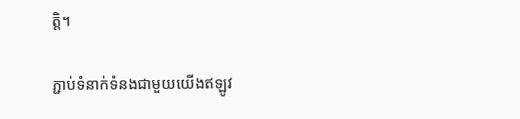ត្តិ។

ភ្ជាប់ទំនាក់ទំនងជាមួយយើងឥឡូវ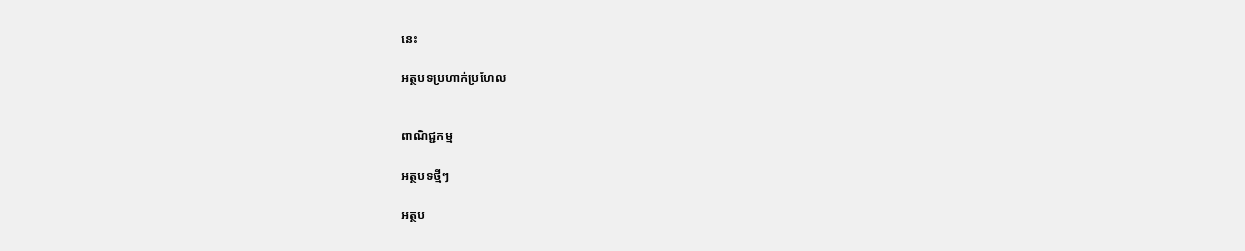នេះ

អត្ថបទប្រហាក់ប្រហែល


ពាណិជ្ជកម្ម

អត្ថបទថ្មីៗ

អត្ថប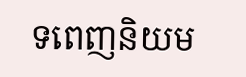ទពេញនិយម